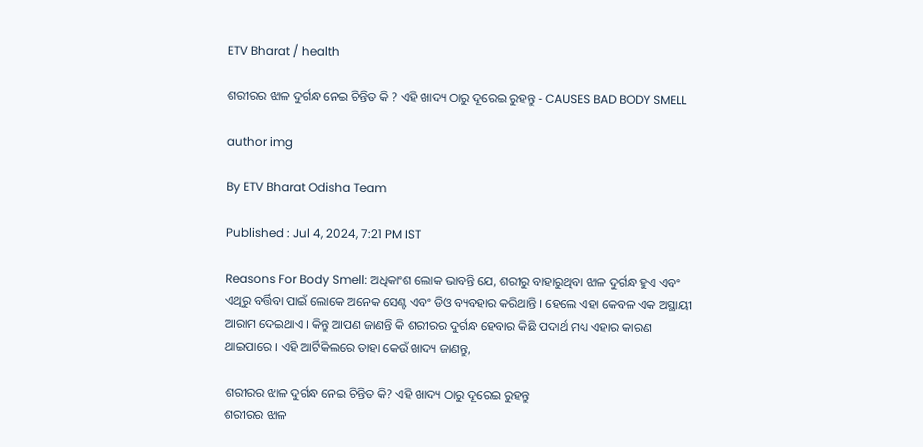ETV Bharat / health

ଶରୀରର ଝାଳ ଦୁର୍ଗନ୍ଧ ନେଇ ଚିନ୍ତିତ କି ? ଏହି ଖାଦ୍ୟ ଠାରୁ ଦୂରେଇ ରୁହନ୍ତୁ - CAUSES BAD BODY SMELL

author img

By ETV Bharat Odisha Team

Published : Jul 4, 2024, 7:21 PM IST

Reasons For Body Smell: ଅଧିକାଂଶ ଲୋକ ଭାବନ୍ତି ଯେ, ଶରୀରୁ ବାହାରୁଥିବା ଝାଳ ଦୁର୍ଗନ୍ଧ ହୁଏ ଏବଂ ଏଥିରୁ ବର୍ତ୍ତିବା ପାଇଁ ଲୋକେ ଅନେକ ସେଣ୍ଟ ଏବଂ ଡିଓ ବ୍ୟବହାର କରିଥାନ୍ତି । ହେଲେ ଏହା କେବଳ ଏକ ଅସ୍ଥାୟୀ ଆରାମ ଦେଇଥାଏ । କିନ୍ତୁ ଆପଣ ଜାଣନ୍ତି କି ଶରୀରର ଦୁର୍ଗନ୍ଧ ହେବାର କିଛି ପଦାର୍ଥ ମଧ୍ୟ ଏହାର କାରଣ ଥାଇପାରେ । ଏହି ଆର୍ଟିକିଲରେ ତାହା କେଉଁ ଖାଦ୍ୟ ଜାଣନ୍ତୁ,

ଶରୀରର ଝାଳ ଦୁର୍ଗନ୍ଧ ନେଇ ଚିନ୍ତିତ କି? ଏହି ଖାଦ୍ୟ ଠାରୁ ଦୂରେଇ ରୁହନ୍ତୁ
ଶରୀରର ଝାଳ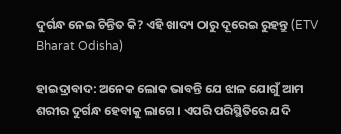ଦୁର୍ଗନ୍ଧ ନେଇ ଚିନ୍ତିତ କି? ଏହି ଖାଦ୍ୟ ଠାରୁ ଦୂରେଇ ରୁହନ୍ତୁ (ETV Bharat Odisha)

ହାଇଦ୍ରାବାଦ: ଅନେକ ଲୋକ ଭାବନ୍ତି ଯେ ଝାଳ ଯୋଗୁଁ ଆମ ଶରୀର ଦୁର୍ଗନ୍ଧ ହେବାକୁ ଲାଗେ । ଏପରି ପରିସ୍ଥିତିରେ ଯଦି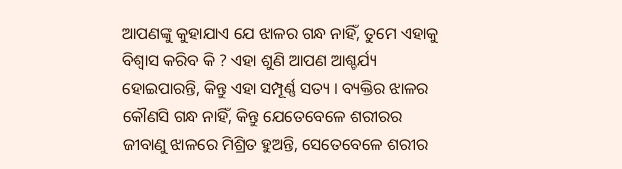ଆପଣଙ୍କୁ କୁହାଯାଏ ଯେ ଝାଳର ଗନ୍ଧ ନାହିଁ, ତୁମେ ଏହାକୁ ବିଶ୍ୱାସ କରିବ କି ? ଏହା ଶୁଣି ଆପଣ ଆଶ୍ଚର୍ଯ୍ୟ ହୋଇପାରନ୍ତି, କିନ୍ତୁ ଏହା ସମ୍ପୂର୍ଣ୍ଣ ସତ୍ୟ । ବ୍ୟକ୍ତିର ଝାଳର କୌଣସି ଗନ୍ଧ ନାହିଁ, କିନ୍ତୁ ଯେତେବେଳେ ଶରୀରର ଜୀବାଣୁ ଝାଳରେ ମିଶ୍ରିତ ହୁଅନ୍ତି, ସେତେବେଳେ ଶରୀର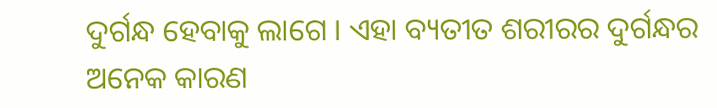ଦୁର୍ଗନ୍ଧ ହେବାକୁ ଲାଗେ । ଏହା ବ୍ୟତୀତ ଶରୀରର ଦୁର୍ଗନ୍ଧର ଅନେକ କାରଣ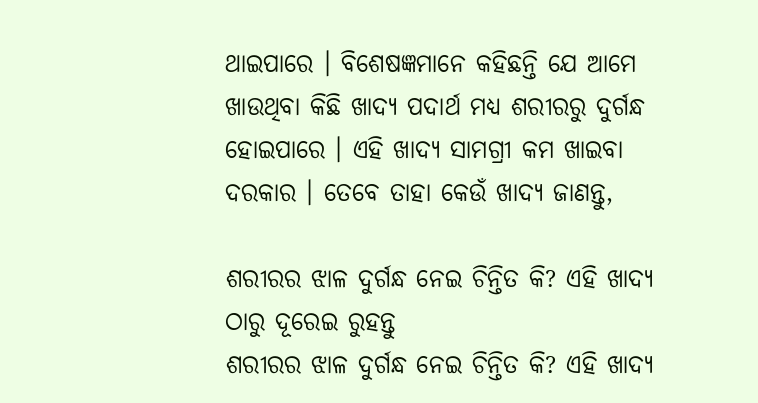ଥାଇପାରେ । ବିଶେଷଜ୍ଞମାନେ କହିଛନ୍ତି ଯେ ଆମେ ଖାଉଥିବା କିଛି ଖାଦ୍ୟ ପଦାର୍ଥ ମଧ୍ୟ ଶରୀରରୁ ଦୁର୍ଗନ୍ଧ ହୋଇପାରେ । ଏହି ଖାଦ୍ୟ ସାମଗ୍ରୀ କମ ଖାଇବା ଦରକାର । ତେବେ ତାହା କେଉଁ ଖାଦ୍ୟ ଜାଣନ୍ତୁ,

ଶରୀରର ଝାଳ ଦୁର୍ଗନ୍ଧ ନେଇ ଚିନ୍ତିତ କି? ଏହି ଖାଦ୍ୟ ଠାରୁ ଦୂରେଇ ରୁହନ୍ତୁ
ଶରୀରର ଝାଳ ଦୁର୍ଗନ୍ଧ ନେଇ ଚିନ୍ତିତ କି? ଏହି ଖାଦ୍ୟ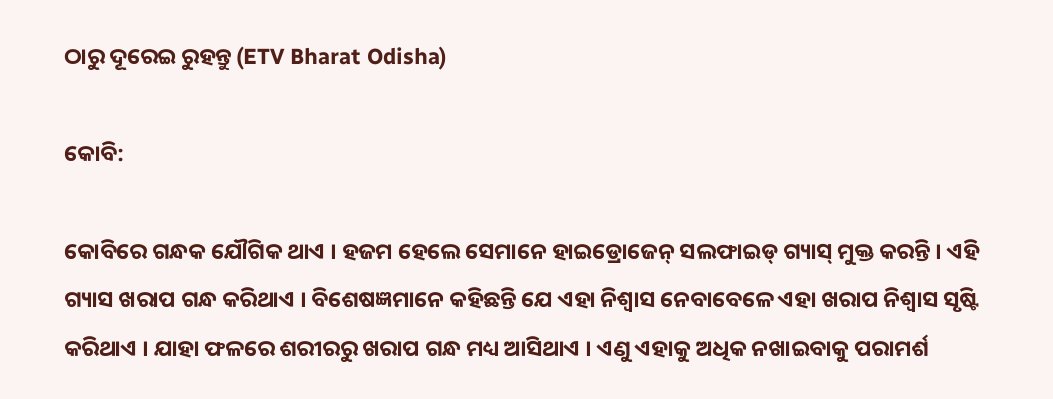ଠାରୁ ଦୂରେଇ ରୁହନ୍ତୁ (ETV Bharat Odisha)

କୋବି:

କୋବିରେ ଗନ୍ଧକ ଯୌଗିକ ଥାଏ । ହଜମ ହେଲେ ସେମାନେ ହାଇଡ୍ରୋଜେନ୍ ସଲଫାଇଡ୍ ଗ୍ୟାସ୍ ମୁକ୍ତ କରନ୍ତି । ଏହି ଗ୍ୟାସ ଖରାପ ଗନ୍ଧ କରିଥାଏ । ବିଶେଷଜ୍ଞମାନେ କହିଛନ୍ତି ଯେ ଏହା ନିଶ୍ୱାସ ନେବାବେଳେ ଏହା ଖରାପ ନିଶ୍ୱାସ ସୃଷ୍ଟି କରିଥାଏ । ଯାହା ଫଳରେ ଶରୀରରୁ ଖରାପ ଗନ୍ଧ ମଧ୍ୟ ଆସିଥାଏ । ଏଣୁ ଏହାକୁ ଅଧିକ ନଖାଇବାକୁ ପରାମର୍ଶ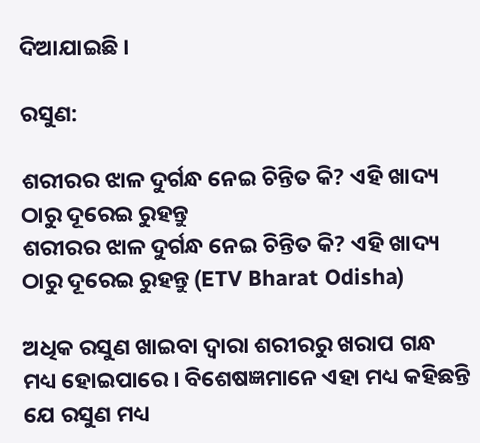ଦିଆଯାଇଛି ।

ରସୁଣ:

ଶରୀରର ଝାଳ ଦୁର୍ଗନ୍ଧ ନେଇ ଚିନ୍ତିତ କି? ଏହି ଖାଦ୍ୟ ଠାରୁ ଦୂରେଇ ରୁହନ୍ତୁ
ଶରୀରର ଝାଳ ଦୁର୍ଗନ୍ଧ ନେଇ ଚିନ୍ତିତ କି? ଏହି ଖାଦ୍ୟ ଠାରୁ ଦୂରେଇ ରୁହନ୍ତୁ (ETV Bharat Odisha)

ଅଧିକ ରସୁଣ ଖାଇବା ଦ୍ୱାରା ଶରୀରରୁ ଖରାପ ଗନ୍ଧ ମଧ୍ୟ ହୋଇପାରେ । ବିଶେଷଜ୍ଞମାନେ ଏହା ମଧ୍ୟ କହିଛନ୍ତି ଯେ ରସୁଣ ମଧ୍ୟ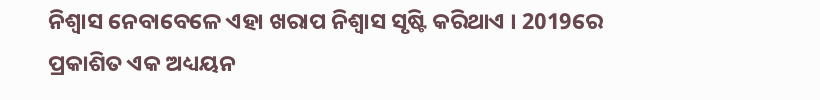ନିଶ୍ୱାସ ନେବାବେଳେ ଏହା ଖରାପ ନିଶ୍ୱାସ ସୃଷ୍ଟି କରିଥାଏ । 2019ରେ ପ୍ରକାଶିତ ଏକ ଅଧ୍ୟୟନ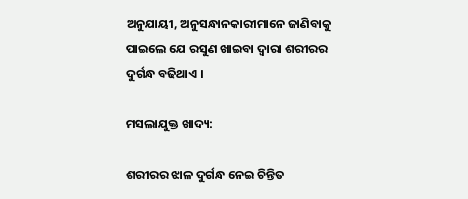ଅନୁଯାୟୀ, ଅନୁସନ୍ଧାନକାରୀମାନେ ଜାଣିବାକୁ ପାଇଲେ ଯେ ରସୁଣ ଖାଇବା ଦ୍ୱାରା ଶରୀରର ଦୁର୍ଗନ୍ଧ ବଢିଥାଏ ।

ମସଲାଯୁକ୍ତ ଖାଦ୍ୟ:

ଶରୀରର ଝାଳ ଦୁର୍ଗନ୍ଧ ନେଇ ଚିନ୍ତିତ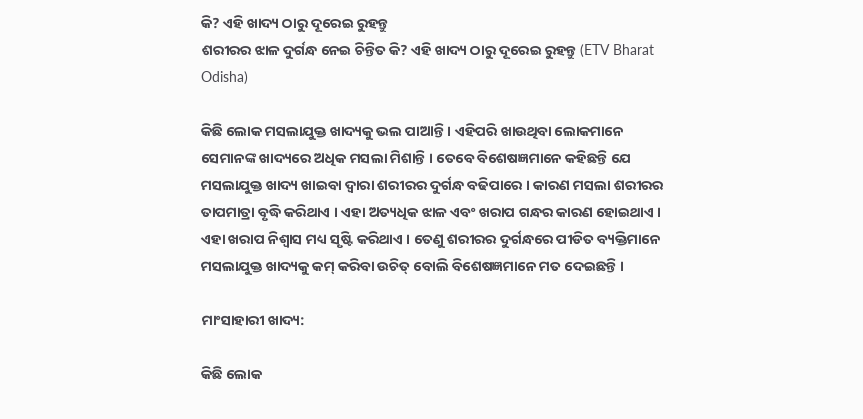କି? ଏହି ଖାଦ୍ୟ ଠାରୁ ଦୂରେଇ ରୁହନ୍ତୁ
ଶରୀରର ଝାଳ ଦୁର୍ଗନ୍ଧ ନେଇ ଚିନ୍ତିତ କି? ଏହି ଖାଦ୍ୟ ଠାରୁ ଦୂରେଇ ରୁହନ୍ତୁ (ETV Bharat Odisha)

କିଛି ଲୋକ ମସଲାଯୁକ୍ତ ଖାଦ୍ୟକୁ ଭଲ ପାଆନ୍ତି । ଏହିପରି ଖାଉଥିବା ଲୋକମାନେ ସେମାନଙ୍କ ଖାଦ୍ୟରେ ଅଧିକ ମସଲା ମିଶାନ୍ତି । ତେବେ ବିଶେଷଜ୍ଞମାନେ କହିଛନ୍ତି ଯେ ମସଲାଯୁକ୍ତ ଖାଦ୍ୟ ଖାଇବା ଦ୍ୱାରା ଶରୀରର ଦୁର୍ଗନ୍ଧ ବଢିପାରେ । କାରଣ ମସଲା ଶରୀରର ତାପମାତ୍ରା ବୃଦ୍ଧି କରିଥାଏ । ଏହା ଅତ୍ୟଧିକ ଝାଳ ଏବଂ ଖରାପ ଗନ୍ଧର କାରଣ ହୋଇଥାଏ । ଏହା ଖରାପ ନିଶ୍ୱାସ ମଧ୍ୟ ସୃଷ୍ଟି କରିଥାଏ । ତେଣୁ ଶରୀରର ଦୁର୍ଗନ୍ଧରେ ପୀଡିତ ବ୍ୟକ୍ତିମାନେ ମସଲାଯୁକ୍ତ ଖାଦ୍ୟକୁ କମ୍ କରିବା ଉଚିତ୍ ବୋଲି ବିଶେଷଜ୍ଞମାନେ ମତ ଦେଇଛନ୍ତି ।

ମାଂସାହାରୀ ଖାଦ୍ୟ:

କିଛି ଲୋକ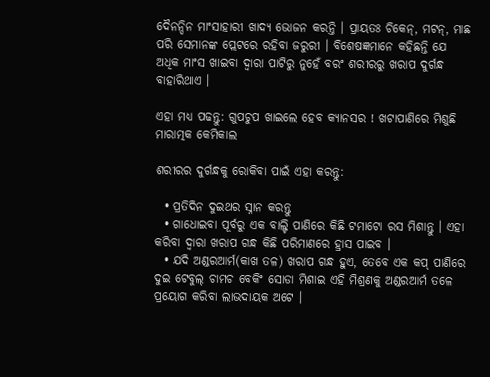ଦୈନନ୍ଦିନ ମାଂସାହାରୀ ଖାଦ୍ୟ ଭୋଜନ କରନ୍ତି । ପ୍ରାୟତଃ ଚିକେନ୍, ମଟନ୍, ମାଛ ପରି ସେମାନଙ୍କ ପ୍ଲେଟରେ ରହିବା ଜରୁରୀ । ବିଶେଷଜ୍ଞମାନେ କହିଛନ୍ତି ଯେ ଅଧିକ ମାଂସ ଖାଇବା ଦ୍ୱାରା ପାଟିରୁ ନୁହେଁ ବରଂ ଶରୀରରୁ ଖରାପ ଦୁର୍ଗନ୍ଧ ବାହାରିଥାଏ ।

ଏହା ମଧ୍ୟ ପଢନ୍ତୁ: ଗୁପଚୁପ ଖାଇଲେ ହେବ କ୍ୟାନସର ! ଖଟାପାଣିରେ ମିଶୁଛି ମାରାତ୍ମକ କେମିକାଲ

ଶରୀରର ଦୁର୍ଗନ୍ଧକୁ ରୋକିବା ପାଇଁ ଏହା କରନ୍ତୁ:

  • ପ୍ରତିଦିନ ଦୁଇଥର ସ୍ନାନ କରନ୍ତୁ
  • ଗାଧୋଇବା ପୂର୍ବରୁ ଏକ ବାଲ୍ଟି ପାଣିରେ କିଛି ଟମାଟୋ ରସ ମିଶାନ୍ତୁ । ଏହା କରିବା ଦ୍ୱାରା ଖରାପ ଗନ୍ଧ କିଛି ପରିମାଣରେ ହ୍ରାସ ପାଇବ ।
  • ଯଦି ଅଣ୍ଡରଆର୍ମ(କାଖ ତଳ) ଖରାପ ଗନ୍ଧ ହୁଏ, ତେବେ ଏକ କପ୍ ପାଣିରେ ଦୁଇ ଟେବୁଲ୍ ଚାମଚ ବେକିଂ ସୋଡା ମିଶାଇ ଏହି ମିଶ୍ରଣକୁ ଅଣ୍ଡରଆର୍ମ ତଳେ ପ୍ରୟୋଗ କରିବା ଲାଭଦାୟକ ଅଟେ ।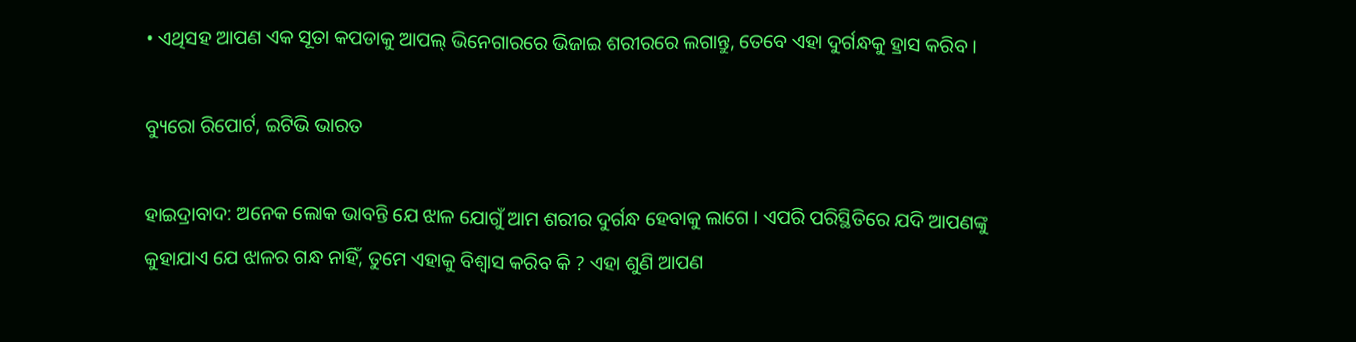• ଏଥିସହ ଆପଣ ଏକ ସୂତା କପଡାକୁ ଆପଲ୍ ଭିନେଗାରରେ ଭିଜାଇ ଶରୀରରେ ଲଗାନ୍ତୁ, ତେବେ ଏହା ଦୁର୍ଗନ୍ଧକୁ ହ୍ରାସ କରିବ ।

ବ୍ୟୁରୋ ରିପୋର୍ଟ, ଇଟିଭି ଭାରତ

ହାଇଦ୍ରାବାଦ: ଅନେକ ଲୋକ ଭାବନ୍ତି ଯେ ଝାଳ ଯୋଗୁଁ ଆମ ଶରୀର ଦୁର୍ଗନ୍ଧ ହେବାକୁ ଲାଗେ । ଏପରି ପରିସ୍ଥିତିରେ ଯଦି ଆପଣଙ୍କୁ କୁହାଯାଏ ଯେ ଝାଳର ଗନ୍ଧ ନାହିଁ, ତୁମେ ଏହାକୁ ବିଶ୍ୱାସ କରିବ କି ? ଏହା ଶୁଣି ଆପଣ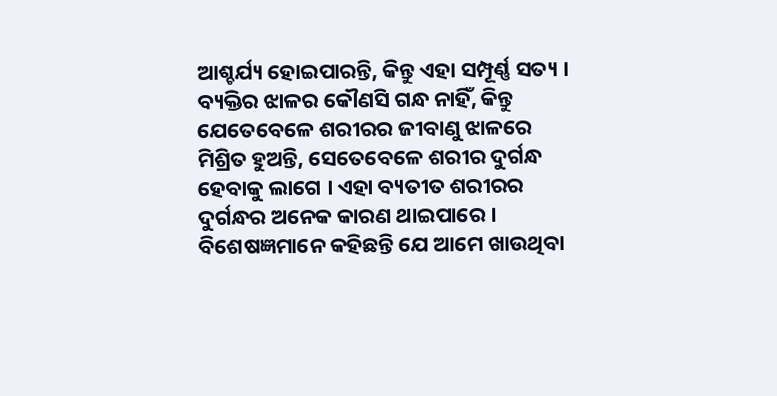ଆଶ୍ଚର୍ଯ୍ୟ ହୋଇପାରନ୍ତି, କିନ୍ତୁ ଏହା ସମ୍ପୂର୍ଣ୍ଣ ସତ୍ୟ । ବ୍ୟକ୍ତିର ଝାଳର କୌଣସି ଗନ୍ଧ ନାହିଁ, କିନ୍ତୁ ଯେତେବେଳେ ଶରୀରର ଜୀବାଣୁ ଝାଳରେ ମିଶ୍ରିତ ହୁଅନ୍ତି, ସେତେବେଳେ ଶରୀର ଦୁର୍ଗନ୍ଧ ହେବାକୁ ଲାଗେ । ଏହା ବ୍ୟତୀତ ଶରୀରର ଦୁର୍ଗନ୍ଧର ଅନେକ କାରଣ ଥାଇପାରେ । ବିଶେଷଜ୍ଞମାନେ କହିଛନ୍ତି ଯେ ଆମେ ଖାଉଥିବା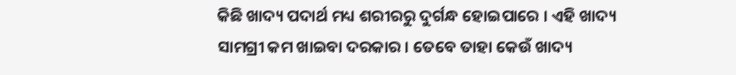କିଛି ଖାଦ୍ୟ ପଦାର୍ଥ ମଧ୍ୟ ଶରୀରରୁ ଦୁର୍ଗନ୍ଧ ହୋଇପାରେ । ଏହି ଖାଦ୍ୟ ସାମଗ୍ରୀ କମ ଖାଇବା ଦରକାର । ତେବେ ତାହା କେଉଁ ଖାଦ୍ୟ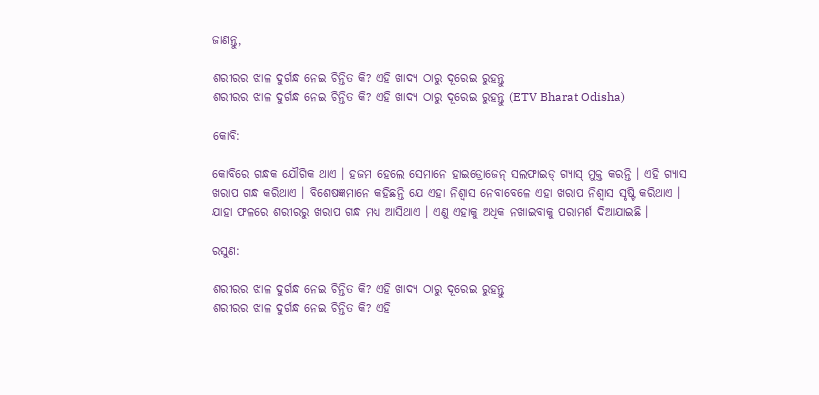ଜାଣନ୍ତୁ,

ଶରୀରର ଝାଳ ଦୁର୍ଗନ୍ଧ ନେଇ ଚିନ୍ତିତ କି? ଏହି ଖାଦ୍ୟ ଠାରୁ ଦୂରେଇ ରୁହନ୍ତୁ
ଶରୀରର ଝାଳ ଦୁର୍ଗନ୍ଧ ନେଇ ଚିନ୍ତିତ କି? ଏହି ଖାଦ୍ୟ ଠାରୁ ଦୂରେଇ ରୁହନ୍ତୁ (ETV Bharat Odisha)

କୋବି:

କୋବିରେ ଗନ୍ଧକ ଯୌଗିକ ଥାଏ । ହଜମ ହେଲେ ସେମାନେ ହାଇଡ୍ରୋଜେନ୍ ସଲଫାଇଡ୍ ଗ୍ୟାସ୍ ମୁକ୍ତ କରନ୍ତି । ଏହି ଗ୍ୟାସ ଖରାପ ଗନ୍ଧ କରିଥାଏ । ବିଶେଷଜ୍ଞମାନେ କହିଛନ୍ତି ଯେ ଏହା ନିଶ୍ୱାସ ନେବାବେଳେ ଏହା ଖରାପ ନିଶ୍ୱାସ ସୃଷ୍ଟି କରିଥାଏ । ଯାହା ଫଳରେ ଶରୀରରୁ ଖରାପ ଗନ୍ଧ ମଧ୍ୟ ଆସିଥାଏ । ଏଣୁ ଏହାକୁ ଅଧିକ ନଖାଇବାକୁ ପରାମର୍ଶ ଦିଆଯାଇଛି ।

ରସୁଣ:

ଶରୀରର ଝାଳ ଦୁର୍ଗନ୍ଧ ନେଇ ଚିନ୍ତିତ କି? ଏହି ଖାଦ୍ୟ ଠାରୁ ଦୂରେଇ ରୁହନ୍ତୁ
ଶରୀରର ଝାଳ ଦୁର୍ଗନ୍ଧ ନେଇ ଚିନ୍ତିତ କି? ଏହି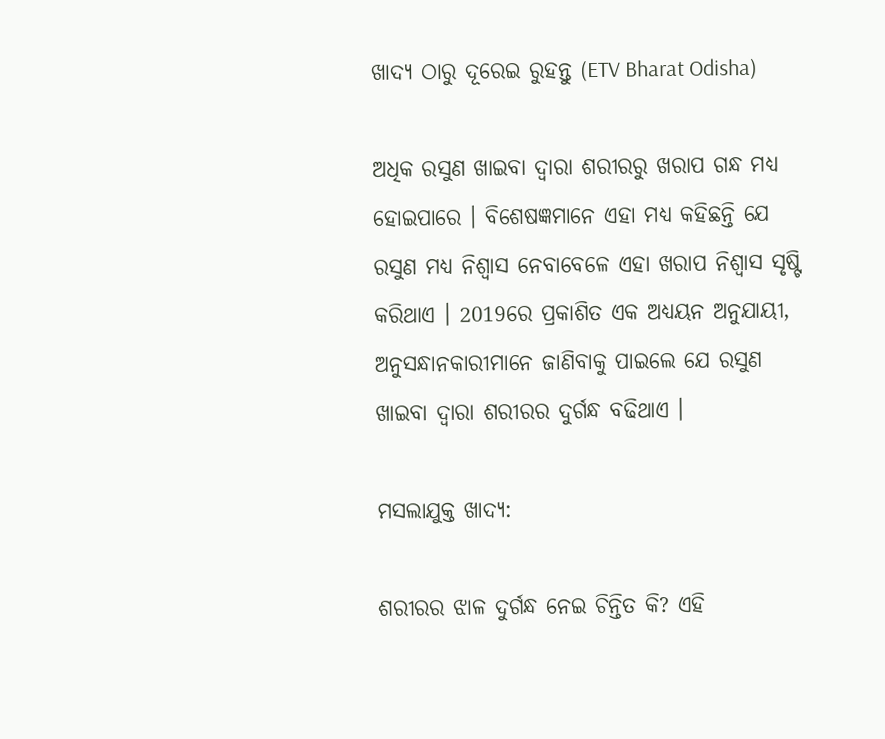ଖାଦ୍ୟ ଠାରୁ ଦୂରେଇ ରୁହନ୍ତୁ (ETV Bharat Odisha)

ଅଧିକ ରସୁଣ ଖାଇବା ଦ୍ୱାରା ଶରୀରରୁ ଖରାପ ଗନ୍ଧ ମଧ୍ୟ ହୋଇପାରେ । ବିଶେଷଜ୍ଞମାନେ ଏହା ମଧ୍ୟ କହିଛନ୍ତି ଯେ ରସୁଣ ମଧ୍ୟ ନିଶ୍ୱାସ ନେବାବେଳେ ଏହା ଖରାପ ନିଶ୍ୱାସ ସୃଷ୍ଟି କରିଥାଏ । 2019ରେ ପ୍ରକାଶିତ ଏକ ଅଧ୍ୟୟନ ଅନୁଯାୟୀ, ଅନୁସନ୍ଧାନକାରୀମାନେ ଜାଣିବାକୁ ପାଇଲେ ଯେ ରସୁଣ ଖାଇବା ଦ୍ୱାରା ଶରୀରର ଦୁର୍ଗନ୍ଧ ବଢିଥାଏ ।

ମସଲାଯୁକ୍ତ ଖାଦ୍ୟ:

ଶରୀରର ଝାଳ ଦୁର୍ଗନ୍ଧ ନେଇ ଚିନ୍ତିତ କି? ଏହି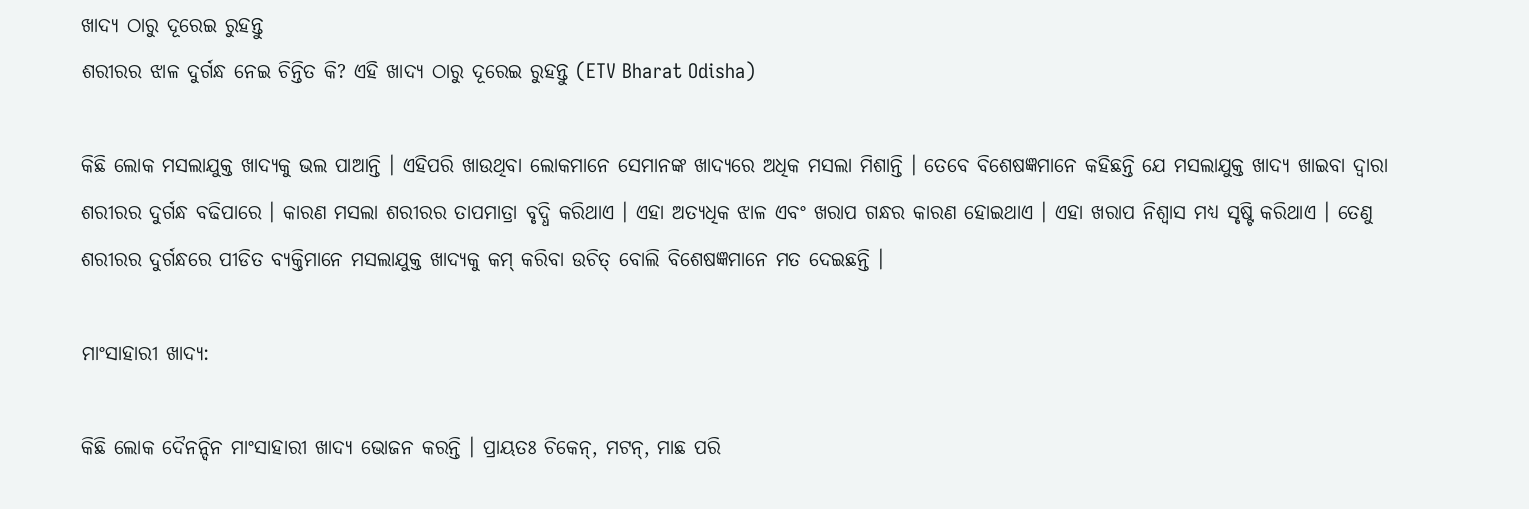ଖାଦ୍ୟ ଠାରୁ ଦୂରେଇ ରୁହନ୍ତୁ
ଶରୀରର ଝାଳ ଦୁର୍ଗନ୍ଧ ନେଇ ଚିନ୍ତିତ କି? ଏହି ଖାଦ୍ୟ ଠାରୁ ଦୂରେଇ ରୁହନ୍ତୁ (ETV Bharat Odisha)

କିଛି ଲୋକ ମସଲାଯୁକ୍ତ ଖାଦ୍ୟକୁ ଭଲ ପାଆନ୍ତି । ଏହିପରି ଖାଉଥିବା ଲୋକମାନେ ସେମାନଙ୍କ ଖାଦ୍ୟରେ ଅଧିକ ମସଲା ମିଶାନ୍ତି । ତେବେ ବିଶେଷଜ୍ଞମାନେ କହିଛନ୍ତି ଯେ ମସଲାଯୁକ୍ତ ଖାଦ୍ୟ ଖାଇବା ଦ୍ୱାରା ଶରୀରର ଦୁର୍ଗନ୍ଧ ବଢିପାରେ । କାରଣ ମସଲା ଶରୀରର ତାପମାତ୍ରା ବୃଦ୍ଧି କରିଥାଏ । ଏହା ଅତ୍ୟଧିକ ଝାଳ ଏବଂ ଖରାପ ଗନ୍ଧର କାରଣ ହୋଇଥାଏ । ଏହା ଖରାପ ନିଶ୍ୱାସ ମଧ୍ୟ ସୃଷ୍ଟି କରିଥାଏ । ତେଣୁ ଶରୀରର ଦୁର୍ଗନ୍ଧରେ ପୀଡିତ ବ୍ୟକ୍ତିମାନେ ମସଲାଯୁକ୍ତ ଖାଦ୍ୟକୁ କମ୍ କରିବା ଉଚିତ୍ ବୋଲି ବିଶେଷଜ୍ଞମାନେ ମତ ଦେଇଛନ୍ତି ।

ମାଂସାହାରୀ ଖାଦ୍ୟ:

କିଛି ଲୋକ ଦୈନନ୍ଦିନ ମାଂସାହାରୀ ଖାଦ୍ୟ ଭୋଜନ କରନ୍ତି । ପ୍ରାୟତଃ ଚିକେନ୍, ମଟନ୍, ମାଛ ପରି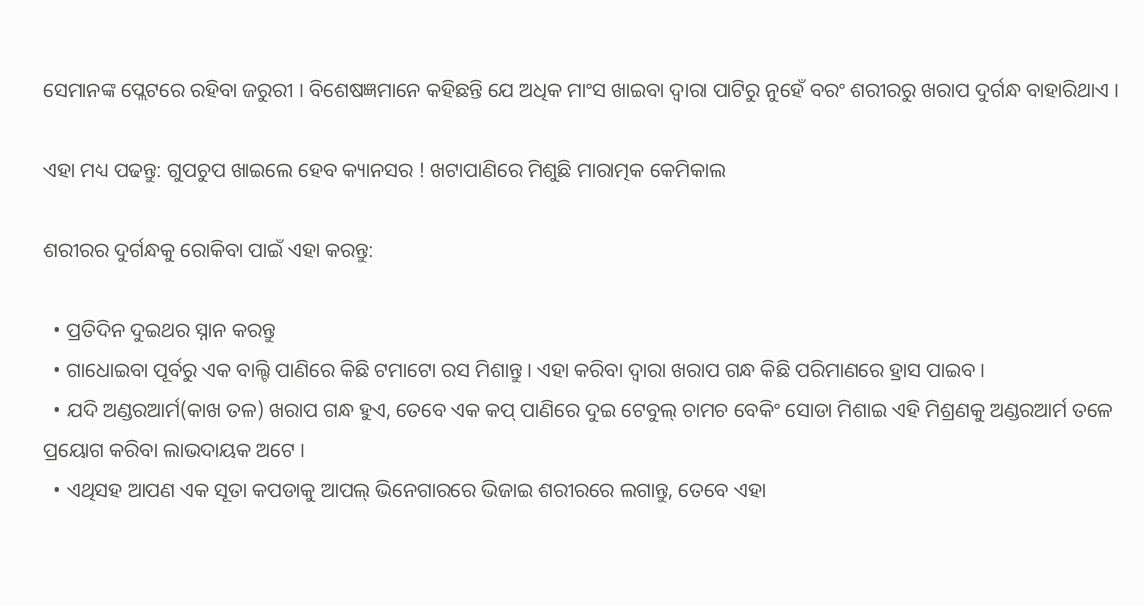ସେମାନଙ୍କ ପ୍ଲେଟରେ ରହିବା ଜରୁରୀ । ବିଶେଷଜ୍ଞମାନେ କହିଛନ୍ତି ଯେ ଅଧିକ ମାଂସ ଖାଇବା ଦ୍ୱାରା ପାଟିରୁ ନୁହେଁ ବରଂ ଶରୀରରୁ ଖରାପ ଦୁର୍ଗନ୍ଧ ବାହାରିଥାଏ ।

ଏହା ମଧ୍ୟ ପଢନ୍ତୁ: ଗୁପଚୁପ ଖାଇଲେ ହେବ କ୍ୟାନସର ! ଖଟାପାଣିରେ ମିଶୁଛି ମାରାତ୍ମକ କେମିକାଲ

ଶରୀରର ଦୁର୍ଗନ୍ଧକୁ ରୋକିବା ପାଇଁ ଏହା କରନ୍ତୁ:

  • ପ୍ରତିଦିନ ଦୁଇଥର ସ୍ନାନ କରନ୍ତୁ
  • ଗାଧୋଇବା ପୂର୍ବରୁ ଏକ ବାଲ୍ଟି ପାଣିରେ କିଛି ଟମାଟୋ ରସ ମିଶାନ୍ତୁ । ଏହା କରିବା ଦ୍ୱାରା ଖରାପ ଗନ୍ଧ କିଛି ପରିମାଣରେ ହ୍ରାସ ପାଇବ ।
  • ଯଦି ଅଣ୍ଡରଆର୍ମ(କାଖ ତଳ) ଖରାପ ଗନ୍ଧ ହୁଏ, ତେବେ ଏକ କପ୍ ପାଣିରେ ଦୁଇ ଟେବୁଲ୍ ଚାମଚ ବେକିଂ ସୋଡା ମିଶାଇ ଏହି ମିଶ୍ରଣକୁ ଅଣ୍ଡରଆର୍ମ ତଳେ ପ୍ରୟୋଗ କରିବା ଲାଭଦାୟକ ଅଟେ ।
  • ଏଥିସହ ଆପଣ ଏକ ସୂତା କପଡାକୁ ଆପଲ୍ ଭିନେଗାରରେ ଭିଜାଇ ଶରୀରରେ ଲଗାନ୍ତୁ, ତେବେ ଏହା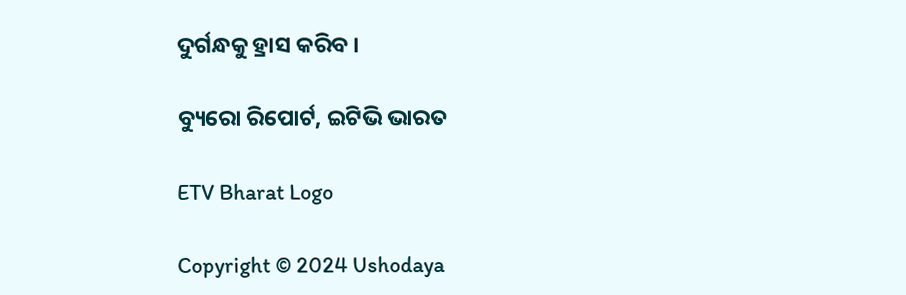ଦୁର୍ଗନ୍ଧକୁ ହ୍ରାସ କରିବ ।

ବ୍ୟୁରୋ ରିପୋର୍ଟ, ଇଟିଭି ଭାରତ

ETV Bharat Logo

Copyright © 2024 Ushodaya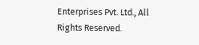Enterprises Pvt. Ltd., All Rights Reserved.